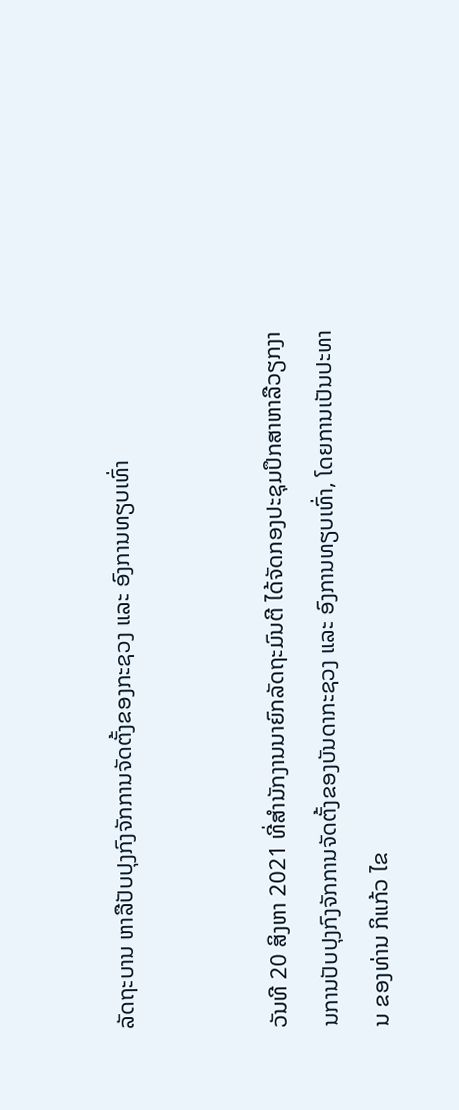ລັດຖະບານ ຫາລືປັບປຸງກົງຈັກການຈັດຕັ້ງຂອງກະຊວງ ແລະ ອົງການທຽບເທົ່າ


ວັນທີ 20 ສິງຫາ 2021 ທີ່ສຳນັກງານນາຍົກລັດຖະມົນຕີ ໄດ້ຈັດກອງປະຊຸມປຶກສາຫາລືວຽກງານການປັບປຸງກົງຈັກການຈັດຕັ້ງຂອງບັນດາກະຊວງ ແລະ ອົງການທຽບເທົ່າ, ໂດຍການເປັນປະທານ ຂອງທ່ານ ກິແກ້ວ ໄຂ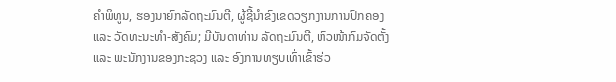ຄຳພິທູນ, ຮອງນາຍົກລັດຖະມົນຕີ, ຜູ້ຊີ້ນຳຂົງເຂດວຽກງານການປົກຄອງ ແລະ ວັດທະນະທຳ-ສັງຄົມ; ມີບັນດາທ່ານ ລັດຖະມົນຕີ, ຫົວໜ້າກົມຈັດຕັ້ງ ແລະ ພະນັກງານຂອງກະຊວງ ແລະ ອົງການທຽບເທົ່າເຂົ້າຮ່ວ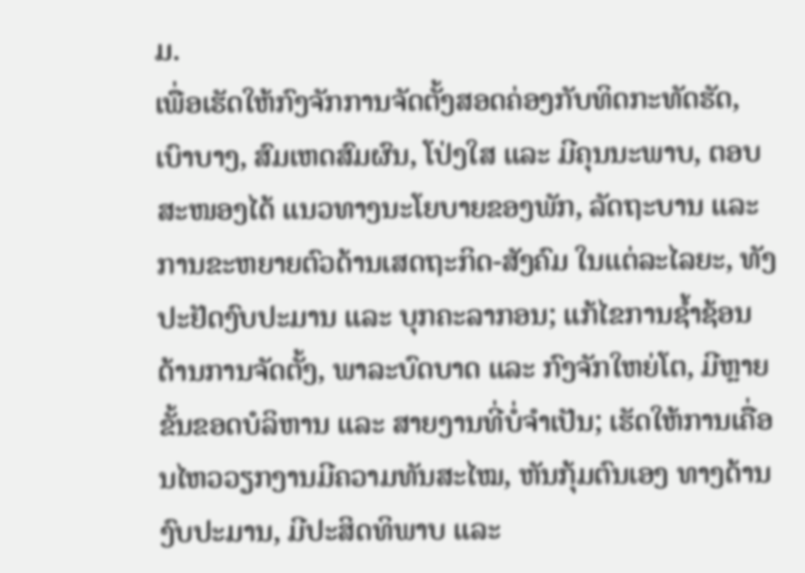ມ.
ເພື່ອເຮັດໃຫ້ກົງຈັກການຈັດຕັ້ງສອດຄ່ອງກັບທິດກະທັດຮັດ, ເບົາບາງ, ສົມເຫດສົມຜົນ, ໂປ່ງໃສ ແລະ ມີຄຸນນະພາບ, ຕອບສະໜອງໄດ້ ແນວທາງນະໂຍບາຍຂອງພັກ, ລັດຖະບານ ແລະ ການຂະຫຍາຍຕົວດ້ານເສດຖະກິດ-ສັງຄົມ ໃນແຕ່ລະໄລຍະ, ທັງປະຢັດງົບປະມານ ແລະ ບຸກຄະລາກອນ; ແກ້ໄຂການຊໍ້າຊ້ອນດ້ານການຈັດຕັ້ງ, ພາລະບົດບາດ ແລະ ກົງຈັກໃຫຍ່ໂຕ, ມີຫຼາຍຂັ້ນຂອດບໍລິຫານ ແລະ ສາຍງານທີ່ບໍ່ຈໍາເປັນ; ເຮັດໃຫ້ການເຄື່ອນໄຫວວຽກງານມີຄວາມທັນສະໄໝ, ຫັນກຸ້ມຕົນເອງ ທາງດ້ານງົບປະມານ, ມີປະສິດທິພາບ ແລະ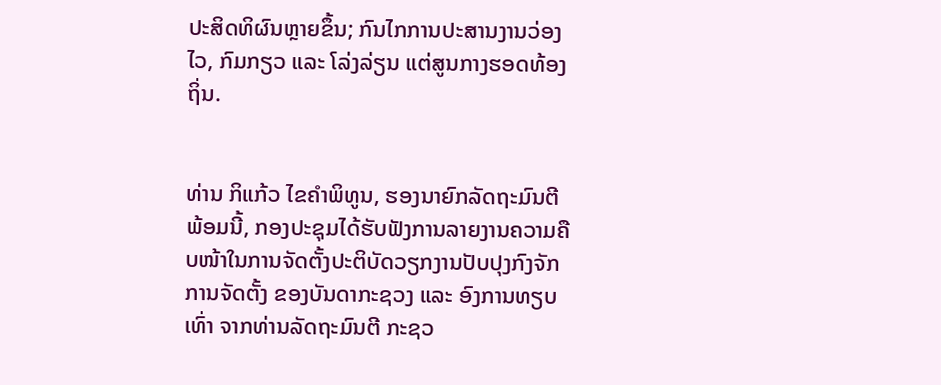ປະສິດທິຜົນຫຼາຍຂຶ້ນ; ກົນໄກການປະສານງານວ່ອງໄວ, ກົມກຽວ ແລະ ໂລ່ງລ່ຽນ ແຕ່ສູນກາງຮອດທ້ອງຖິ່ນ.


ທ່ານ ກິແກ້ວ ໄຂຄຳພິທູນ, ຮອງນາຍົກລັດຖະມົນຕີ
ພ້ອມນີ້, ກອງປະຊຸມໄດ້ຮັບຟັງການລາຍງານຄວາມຄືບໜ້າໃນການຈັດຕັ້ງປະຕິບັດວຽກງານປັບປຸງກົງຈັກການຈັດຕັ້ງ ຂອງບັນດາກະຊວງ ແລະ ອົງການທຽບເທົ່າ ຈາກທ່ານລັດຖະມົນຕີ ກະຊວ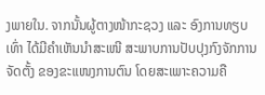ງພາຍໃນ. ຈາກນັ້ນຜູ້ຕາງໜ້າກະຊວງ ແລະ ອົງການທຽບເທົ່າ ໄດ້ມີຄຳເຫັນນຳສະເໜີ ສະພາບການປັບປຸງກົງຈັກການຈັດຕັ້ງ ຂອງຂະແໜງການຕົນ ໂດຍສະເພາະຄວາມຄື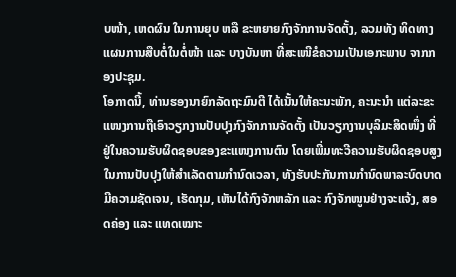ບໜ້າ, ເຫດຜົນ ໃນການຍຸບ ຫລື ຂະຫຍາຍກົງຈັກການຈັດຕັ້ງ, ລວມທັງ ທິດທາງແຜນການສືບຕໍ່ໃນຕໍ່ໜ້າ ແລະ ບາງບັນຫາ ທີ່ສະເໜີຂໍຄວາມເປັນເອກະພາບ ຈາກກອງປະຊຸມ.
ໂອກາດນີ້, ທ່ານຮອງນາຍົກລັດຖະມົນຕີ ໄດ້ເນັ້ນໃຫ້ຄະນະພັກ, ຄະນະນຳ ແຕ່ລະຂະແໜງການຖືເອົາວຽກງານປັບປຸງກົງຈັກການຈັດຕັ້ງ ເປັນວຽກງານບຸລິມະສິດໜຶ່ງ ທີ່ຢູ່ໃນຄວາມຮັບຜິດຊອບຂອງຂະແໜງການຕົນ ໂດຍເພີ່ມທະວີຄວາມຮັບຜິດຊອບສູງໃນການປັບປຸງໃຫ້ສຳເລັດຕາມກຳນົດເວລາ, ທັງຮັບປະກັນການກຳນົດພາລະບົດບາດ ມີຄວາມຊັດເຈນ, ເຮັດກຸມ, ເຫັນໄດ້ກົງຈັກຫລັກ ແລະ ກົງຈັກໜູນຢ່າງຈະແຈ້ງ, ສອດຄ່ອງ ແລະ ແທດເໝາະ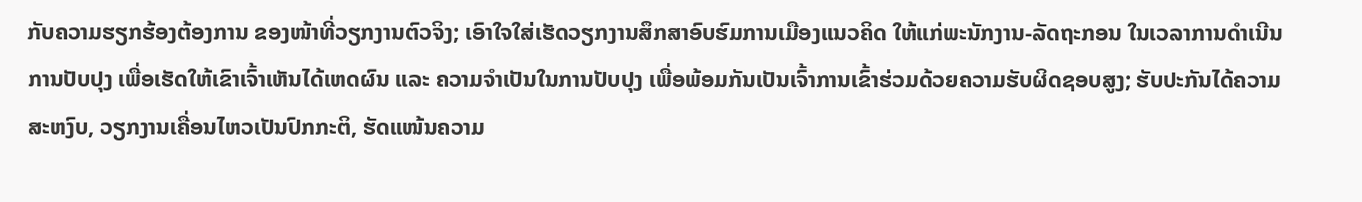ກັບຄວາມຮຽກຮ້ອງຕ້ອງການ ຂອງໜ້າທີ່ວຽກງານຕົວຈິງ; ເອົາໃຈໃສ່ເຮັດວຽກງານສຶກສາອົບຮົມການເມືອງແນວຄິດ ໃຫ້ແກ່ພະນັກງານ-ລັດຖະກອນ ໃນເວລາການດໍາເນີນການປັບປຸງ ເພື່ອເຮັດໃຫ້ເຂົາເຈົ້າເຫັນໄດ້ເຫດຜົນ ແລະ ຄວາມຈໍາເປັນໃນການປັບປຸງ ເພື່ອພ້ອມກັນເປັນເຈົ້າການເຂົ້າຮ່ວມດ້ວຍຄວາມຮັບຜິດຊອບສູງ; ຮັບປະກັນໄດ້ຄວາມສະຫງົບ, ວຽກງານເຄື່ອນໄຫວເປັນປົກກະຕິ, ຮັດແໜ້ນຄວາມ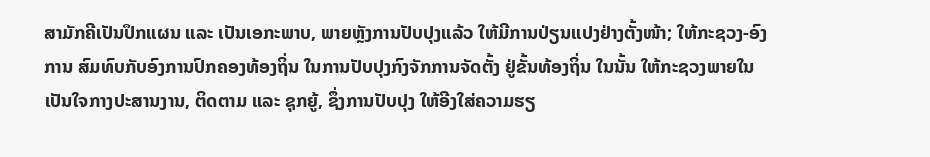ສາມັກຄີເປັນປຶກແຜນ ແລະ ເປັນເອກະພາບ, ພາຍຫຼັງການປັບປຸງແລ້ວ ໃຫ້ມີການປ່ຽນແປງຢ່າງຕັ້ງໜ້າ; ໃຫ້ກະຊວງ-ອົງການ ສົມທົບກັບອົງການປົກຄອງທ້ອງຖິ່ນ ໃນການປັບປຸງກົງຈັກການຈັດຕັ້ງ ຢູ່ຂັ້ນທ້ອງຖິ່ນ ໃນນັ້ນ ໃຫ້ກະຊວງພາຍໃນ ເປັນໃຈກາງປະສານງານ, ຕິດຕາມ ແລະ ຊຸກຍູ້, ຊຶ່ງການປັບປຸງ ໃຫ້ອີງໃສ່ຄວາມຮຽ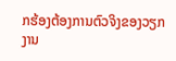ກຮ້ອງຕ້ອງການຕົວຈິງຂອງວຽກງານ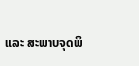ແລະ ສະພາບຈຸດພິ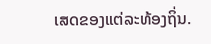ເສດຂອງແຕ່ລະທ້ອງຖິ່ນ.